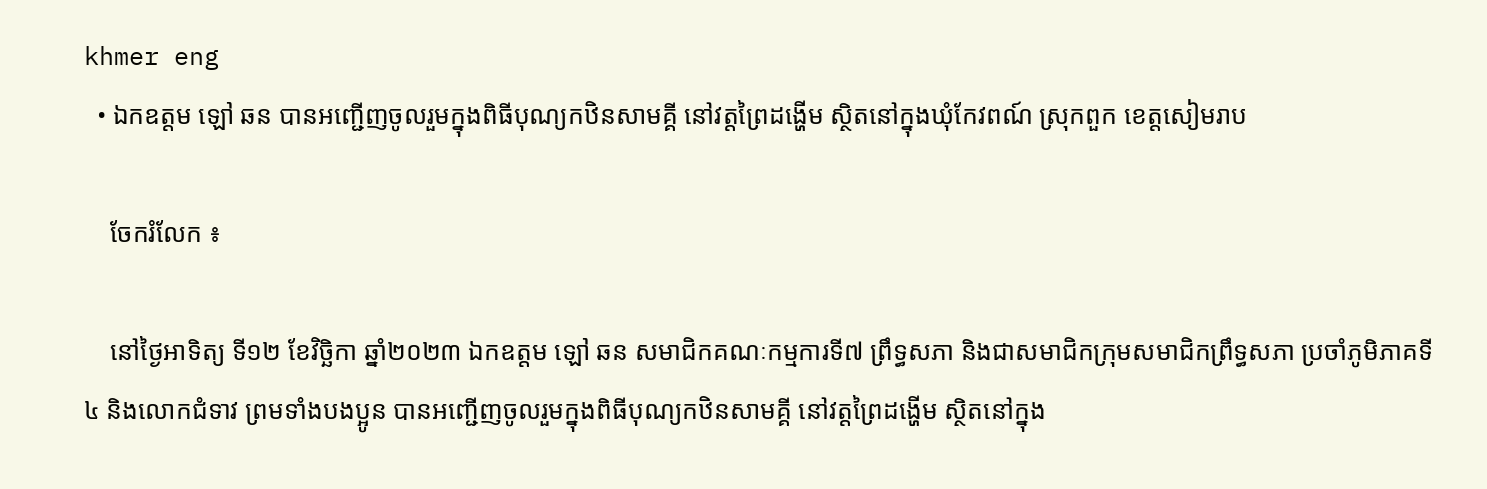khmer eng
  • ឯកឧត្តម ឡៅ ឆន បានអញ្ជើញចូលរួមក្នុងពិធីបុណ្យកឋិនសាមគ្គី នៅវត្តព្រៃដង្ហើម ស្ថិតនៅក្នុងឃុំកែវពណ៍ ស្រុកពួក ខេត្តសៀមរាប

    ចែករំលែក ៖

    នៅថ្ងៃអាទិត្យ ទី១២ ខែវិច្ឆិកា ឆ្នាំ២០២៣ ឯកឧត្តម ឡៅ ឆន សមាជិកគណៈកម្មការទី៧ ព្រឹទ្ធសភា និងជាសមាជិកក្រុមសមាជិកព្រឹទ្ធសភា ប្រចាំភូមិភាគទី៤ និងលោកជំទាវ ព្រមទាំងបងប្អូន បានអញ្ជើញចូលរួមក្នុងពិធីបុណ្យកឋិនសាមគ្គី នៅវត្តព្រៃដង្ហើម ស្ថិតនៅក្នុង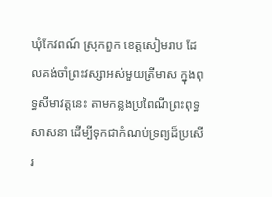ឃុំកែវពណ៍ ស្រុកពួក ខេត្តសៀមរាប ដែលគង់ចាំព្រះវស្សាអស់មួយត្រីមាស ក្នុងពុទ្ធសីមាវត្តនេះ តាមកន្លងប្រពៃណីព្រះពុទ្ធសាសនា ដើម្បីទុកជាកំណប់ទ្រព្យដ៏ប្រសើរ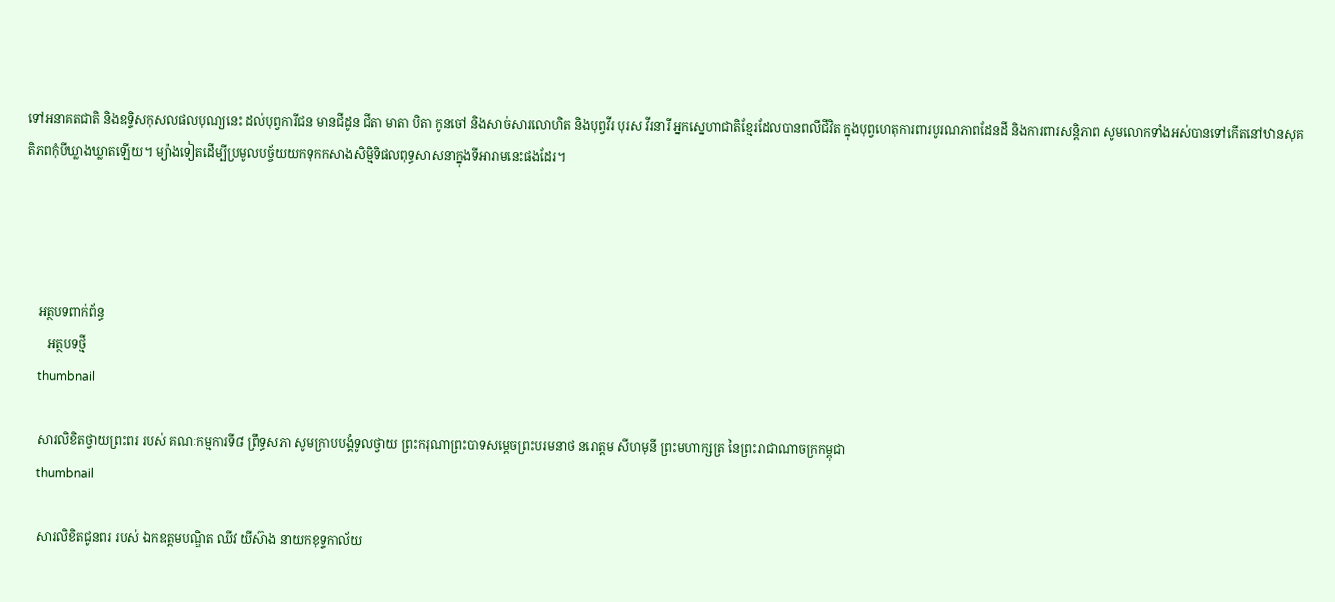ទៅអនាគតជាតិ និងឧទ្ទិសកុសលផលបុណ្យនេះ ដល់បុព្វការីជន មានជីដូន ជីតា មាតា បិតា កូនចៅ និងសាច់សារលោហិត និងបុព្វវីរ បុរស វីរនារី អ្នកស្នេហាជាតិខ្មែរដែលបានពលីជីវិត ក្នុងបុព្វហេតុការពារបូរណភាពដែនដី និងការពារសន្តិភាព សូមលោកទាំងអស់បានទៅកើតនៅឋានសុគតិភពកុំបីឃ្លាងឃ្លាតឡើយ។ ម្យ៉ាងទៀតដើម្បីប្រមូលបច្ច័យយកទុកកសាងសិម្មិទិផលពុទ្ធសាសនាក្នុងទីអារាមនេះផងដែរ។




    អត្ថបទពាក់ព័ន្ធ
       អត្ថបទថ្មី
    thumbnail

    សារលិខិតថ្វាយព្រះពរ របស់ គណៈកម្មការទី៨ ព្រឹទ្ធសភា សូមក្រាបបង្គំទូលថ្វាយ ព្រះករុណាព្រះបាទសម្តេចព្រះបរមនាថ នរោត្តម សីហមុនី ព្រះមហាក្សត្រ នៃព្រះរាជាណាចក្រកម្ពុជា
    thumbnail

    សារលិខិតជូនពរ របស់ ឯកឧត្តមបណ្ឌិត ឈីវ យីស៊ាង នាយកខុទ្ទកាល័យ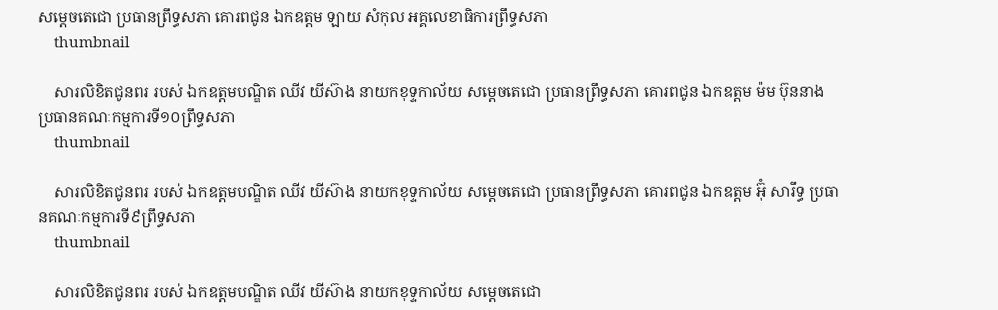សម្តេចតេជោ ប្រធានព្រឹទ្ធសភា គោរពជូន ឯកឧត្តម ឡាយ សំកុល អគ្គលេខាធិការព្រឹទ្ធសភា
    thumbnail

    សារលិខិតជូនពរ របស់ ឯកឧត្តមបណ្ឌិត ឈីវ យីស៊ាង នាយកខុទ្ទកាល័យ សម្តេចតេជោ ប្រធានព្រឹទ្ធសភា គោរពជូន ឯកឧត្តម ម៉ម ប៊ុននាង ប្រធានគណៈកម្មការទី១០ព្រឹទ្ធសភា
    thumbnail

    សារលិខិតជូនពរ របស់ ឯកឧត្តមបណ្ឌិត ឈីវ យីស៊ាង នាយកខុទ្ទកាល័យ សម្តេចតេជោ ប្រធានព្រឹទ្ធសភា គោរពជូន ឯកឧត្តម អ៊ុំ សារឹទ្ធ ប្រធានគណៈកម្មការទី៩ព្រឹទ្ធសភា
    thumbnail

    សារលិខិតជូនពរ របស់ ឯកឧត្តមបណ្ឌិត ឈីវ យីស៊ាង នាយកខុទ្ទកាល័យ សម្តេចតេជោ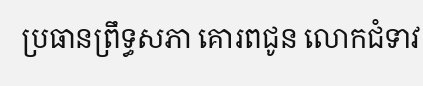ប្រធានព្រឹទ្ធសភា គោរពជូន លោកជំទាវ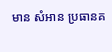មាន សំអាន ប្រធានគ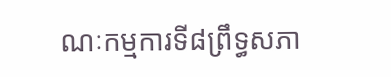ណៈកម្មការទី៨ព្រឹទ្ធសភា